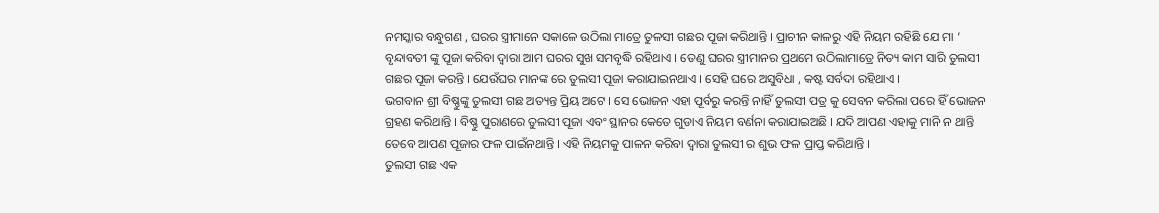ନମସ୍କାର ବନ୍ଧୁଗଣ , ଘରର ସ୍ତ୍ରୀମାନେ ସକାଳେ ଉଠିଲା ମାତ୍ରେ ତୁଳସୀ ଗଛର ପୂଜା କରିଥାନ୍ତି । ପ୍ରାଚୀନ କାଳରୁ ଏହି ନିୟମ ରହିଛି ଯେ ମା ‘ ବୃନ୍ଦାବତୀ ଙ୍କୁ ପୂଜା କରିବା ଦ୍ଵାରା ଆମ ଘରର ସୁଖ ସମବୃଦ୍ଧି ରହିଥାଏ । ତେଣୁ ଘରର ସ୍ତ୍ରୀମାନର ପ୍ରଥମେ ଉଠିଲାମାତ୍ରେ ନିତ୍ୟ କାମ ସାରି ତୁଲସୀ ଗଛର ପୂଜା କରନ୍ତି । ଯେଉଁଘର ମାନଙ୍କ ରେ ତୁଲସୀ ପୂଜା କରାଯାଇନଥାଏ । ସେହି ଘରେ ଅସୁବିଧା , କଷ୍ଟ ସର୍ବଦା ରହିଥାଏ ।
ଭଗବାନ ଶ୍ରୀ ବିଷ୍ଣୁଙ୍କୁ ତୁଲସୀ ଗଛ ଅତ୍ୟନ୍ତ ପ୍ରିୟ ଅଟେ । ସେ ଭୋଜନ ଏହା ପୂର୍ବରୁ କରନ୍ତି ନାହିଁ ତୁଲସୀ ପତ୍ର କୁ ସେବନ କରିଲା ପରେ ହିଁ ଭୋଜନ ଗ୍ରହଣ କରିଥାନ୍ତି । ବିଷ୍ଣୁ ପୁରାଣରେ ତୁଲସୀ ପୂଜା ଏବଂ ସ୍ଥାନର କେତେ ଗୁଡାଏ ନିୟମ ବର୍ଣନା କରାଯାଇଅଛି । ଯଦି ଆପଣ ଏହାକୁ ମାନି ନ ଥାନ୍ତି ତେବେ ଆପଣ ପୂଜାର ଫଳ ପାଇଁନଥାନ୍ତି । ଏହି ନିୟମକୁ ପାଳନ କରିବା ଦ୍ଵାରା ତୁଲସୀ ର ଶୁଭ ଫଳ ପ୍ରାପ୍ତ କରିଥାନ୍ତି ।
ତୁଲସୀ ଗଛ ଏକ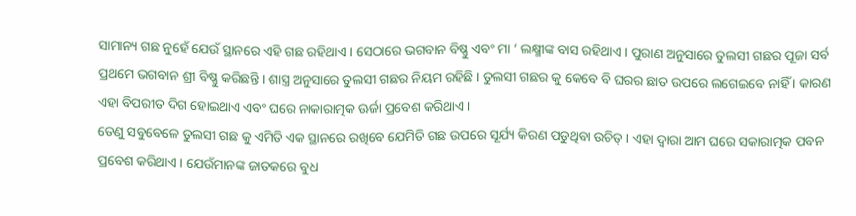ସାମାନ୍ୟ ଗଛ ନୁହେଁ ଯେଉଁ ସ୍ଥାନରେ ଏହି ଗଛ ରହିଥାଏ । ସେଠାରେ ଭଗବାନ ବିଷ୍ଣୁ ଏବଂ ମା ‘ ଲକ୍ଷ୍ମୀଙ୍କ ବାସ ରହିଥାଏ । ପୁରାଣ ଅନୁସାରେ ତୁଲସୀ ଗଛର ପୂଜା ସର୍ବ ପ୍ରଥମେ ଭଗବାନ ଶ୍ରୀ ବିଷ୍ଣୁ କରିଛନ୍ତି । ଶାସ୍ତ୍ର ଅନୁସାରେ ତୁଲସୀ ଗଛର ନିୟମ ରହିଛି । ତୁଲସୀ ଗଛର କୁ କେବେ ବି ଘରର ଛାତ ଉପରେ ଲଗେଇବେ ନାହିଁ । କାରଣ ଏହା ବିପରୀତ ଦିଗ ହୋଇଥାଏ ଏବଂ ଘରେ ନାକାରାତ୍ମକ ଊର୍ଜା ପ୍ରବେଶ କରିଥାଏ ।
ତେଣୁ ସବୁବେଳେ ତୁଲସୀ ଗଛ କୁ ଏମିତି ଏକ ସ୍ଥାନରେ ରଖିବେ ଯେମିତି ଗଛ ଉପରେ ସୂର୍ଯ୍ୟ କିରଣ ପଡୁଥିବା ଉଚିତ୍ । ଏହା ଦ୍ଵାରା ଆମ ଘରେ ସକାରାତ୍ମକ ପବନ ପ୍ରବେଶ କରିଥାଏ । ଯେଉଁମାନଙ୍କ ଜାତକରେ ବୁଧ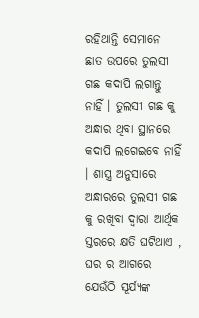ରହିଥାନ୍ତି ସେମାନେ ଛାତ ଉପରେ ତୁଲସୀ ଗଛ କଦାପି ଲଗାନ୍ତୁ ନାହିଁ । ତୁଲସୀ ଗଛ କୁ ଅନ୍ଧାର ଥିବା ସ୍ଥାନରେ କଦାପି ଲଗେଇବେ ନାହିଁ । ଶାସ୍ତ୍ର ଅନୁସାରେ ଅନ୍ଧାରରେ ତୁଲସୀ ଗଛ କୁ ରଖିବା ଦ୍ଵାରା ଆର୍ଥିକ ସ୍ତରରେ କ୍ଷତି ଘଟିଥାଏ , ଘର ର ଆଗରେ ଯେଉଁଠି ସୂର୍ଯ୍ୟଙ୍କ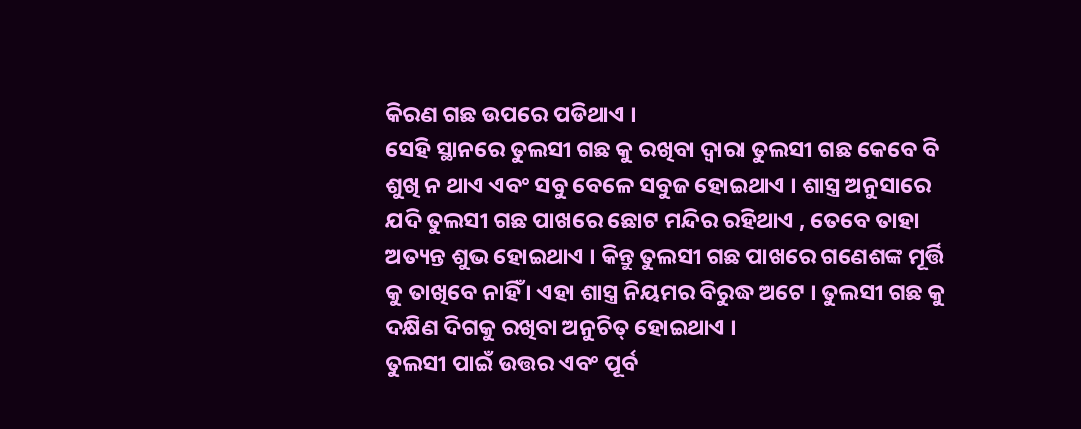କିରଣ ଗଛ ଉପରେ ପଡିଥାଏ ।
ସେହି ସ୍ଥାନରେ ତୁଲସୀ ଗଛ କୁ ରଖିବା ଦ୍ଵାରା ତୁଲସୀ ଗଛ କେବେ ବି ଶୁଖି ନ ଥାଏ ଏବଂ ସବୁ ବେଳେ ସବୁଜ ହୋଇଥାଏ । ଶାସ୍ତ୍ର ଅନୁସାରେ ଯଦି ତୁଲସୀ ଗଛ ପାଖରେ ଛୋଟ ମନ୍ଦିର ରହିଥାଏ , ତେବେ ତାହା ଅତ୍ୟନ୍ତ ଶୁଭ ହୋଇଥାଏ । କିନ୍ତୁ ତୁଲସୀ ଗଛ ପାଖରେ ଗଣେଶଙ୍କ ମୂର୍ତ୍ତି କୁ ତାଖିବେ ନାହିଁ । ଏହା ଶାସ୍ତ୍ର ନିୟମର ବିରୁଦ୍ଧ ଅଟେ । ତୁଲସୀ ଗଛ କୁ ଦକ୍ଷିଣ ଦିଗକୁ ରଖିବା ଅନୁଚିତ୍ ହୋଇଥାଏ ।
ତୁଲସୀ ପାଇଁ ଉତ୍ତର ଏବଂ ପୂର୍ବ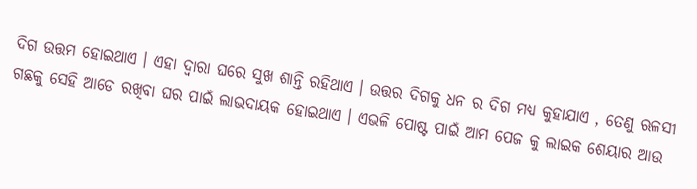ଦିଗ ଉତ୍ତମ ହୋଇଥାଏ । ଏହା ଦ୍ଵାରା ଘରେ ସୁଖ ଶାନ୍ତି ରହିଥାଏ । ଉତ୍ତର ଦିଗକୁ ଧନ ର ଦିଗ ମଧ୍ୟ କୁହାଯାଏ , ତେଣୁ ଋଳସୀ ଗଛକୁ ସେହି ଆଡେ ରଖିବା ଘର ପାଇଁ ଲାଭଦାୟକ ହୋଇଥାଏ । ଏଭଳି ପୋଷ୍ଟ ପାଇଁ ଆମ ପେଜ କୁ ଲାଇକ ଶେୟାର ଆଉ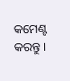କମେଣ୍ଟ କରନ୍ତୁ ।